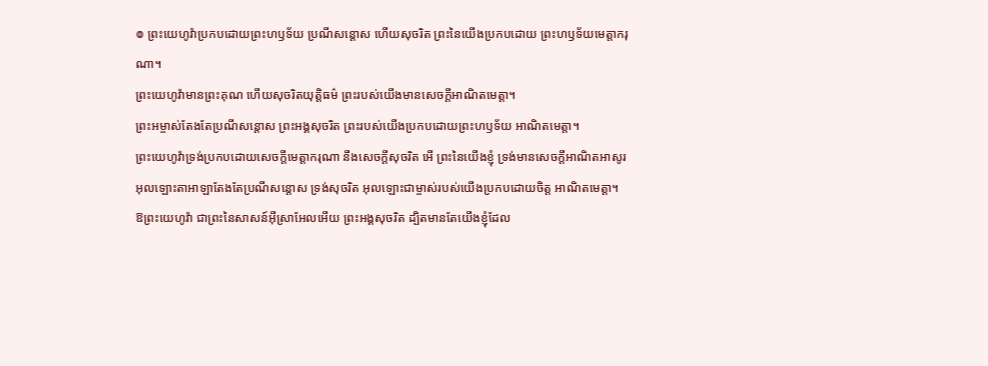៙ ព្រះយេហូវ៉ាប្រកបដោយព្រះហឫទ័យ ប្រណីសន្ដោស ហើយសុចរិត ព្រះនៃយើងប្រកបដោយ ព្រះហឫទ័យមេត្តាករុណា។
ព្រះយេហូវ៉ាមានព្រះគុណ ហើយសុចរិតយុត្តិធម៌ ព្រះរបស់យើងមានសេចក្ដីអាណិតមេត្តា។
ព្រះអម្ចាស់តែងតែប្រណីសន្ដោស ព្រះអង្គសុចរិត ព្រះរបស់យើងប្រកបដោយព្រះហឫទ័យ អាណិតមេត្តា។
ព្រះយេហូវ៉ាទ្រង់ប្រកបដោយសេចក្ដីមេត្តាករុណា នឹងសេចក្ដីសុចរិត អើ ព្រះនៃយើងខ្ញុំ ទ្រង់មានសេចក្ដីអាណិតអាសូរ
អុលឡោះតាអាឡាតែងតែប្រណីសន្ដោស ទ្រង់សុចរិត អុលឡោះជាម្ចាស់របស់យើងប្រកបដោយចិត្ត អាណិតមេត្តា។
ឱព្រះយេហូវ៉ា ជាព្រះនៃសាសន៍អ៊ីស្រាអែលអើយ ព្រះអង្គសុចរិត ដ្បិតមានតែយើងខ្ញុំដែល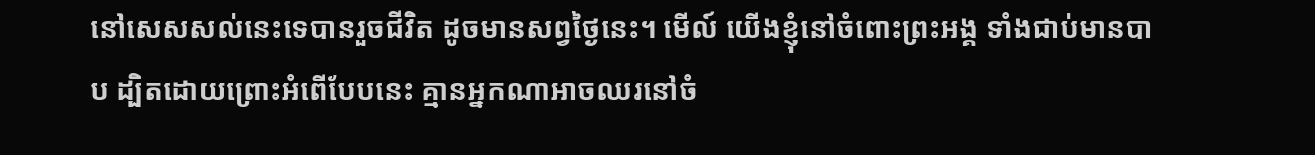នៅសេសសល់នេះទេបានរួចជីវិត ដូចមានសព្វថ្ងៃនេះ។ មើល៍ យើងខ្ញុំនៅចំពោះព្រះអង្គ ទាំងជាប់មានបាប ដ្បិតដោយព្រោះអំពើបែបនេះ គ្មានអ្នកណាអាចឈរនៅចំ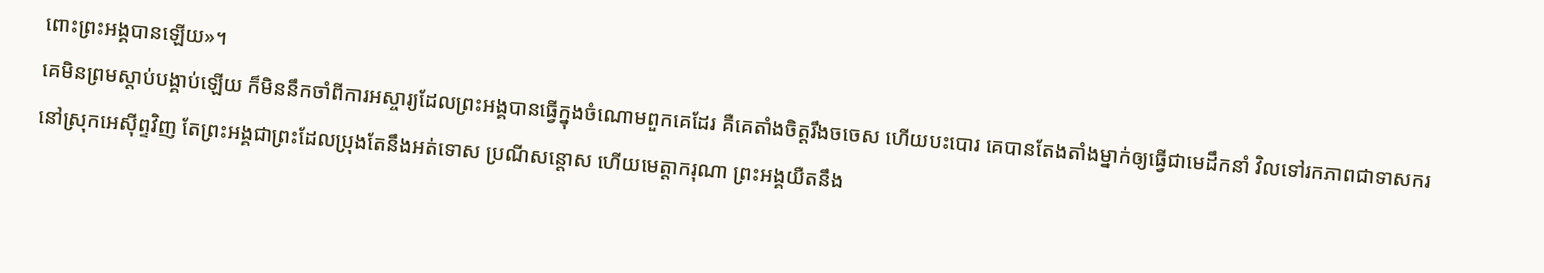ពោះព្រះអង្គបានឡើយ»។
គេមិនព្រមស្ដាប់បង្គាប់ឡើយ ក៏មិននឹកចាំពីការអស្ចារ្យដែលព្រះអង្គបានធ្វើក្នុងចំណោមពួកគេដែរ គឺគេតាំងចិត្តរឹងចចេស ហើយបះបោរ គេបានតែងតាំងម្នាក់ឲ្យធ្វើជាមេដឹកនាំ វិលទៅរកភាពជាទាសករនៅស្រុកអេស៊ីព្ទវិញ តែព្រះអង្គជាព្រះដែលប្រុងតែនឹងអត់ទោស ប្រណីសន្ដោស ហើយមេត្តាករុណា ព្រះអង្គយឺតនឹង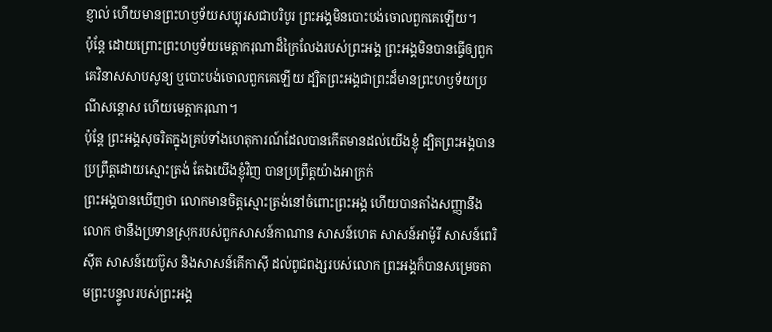ខ្ញាល់ ហើយមានព្រះហឫទ័យសប្បុរសជាបរិបូរ ព្រះអង្គមិនបោះបង់ចោលពួកគេឡើយ។
ប៉ុន្តែ ដោយព្រោះព្រះហឫទ័យមេត្តាករុណាដ៏ក្រៃលែងរបស់ព្រះអង្គ ព្រះអង្គមិនបានធ្វើឲ្យពួកគេវិនាសសាបសូន្យ ឬបោះបង់ចោលពួកគេឡើយ ដ្បិតព្រះអង្គជាព្រះដ៏មានព្រះហឫទ័យប្រណីសន្តោស ហើយមេត្តាករុណា។
ប៉ុន្តែ ព្រះអង្គសុចរិតក្នុងគ្រប់ទាំងហេតុការណ៍ដែលបានកើតមានដល់យើងខ្ញុំ ដ្បិតព្រះអង្គបានប្រព្រឹត្តដោយស្មោះត្រង់ តែឯយើងខ្ញុំវិញ បានប្រព្រឹត្តយ៉ាងអាក្រក់
ព្រះអង្គបានឃើញថា លោកមានចិត្តស្មោះត្រង់នៅចំពោះព្រះអង្គ ហើយបានតាំងសញ្ញានឹងលោក ថានឹងប្រទានស្រុករបស់ពួកសាសន៍កាណាន សាសន៍ហេត សាសន៍អាម៉ូរី សាសន៍ពេរិស៊ីត សាសន៍យេប៊ូស និងសាសន៍គើកាស៊ី ដល់ពូជពង្សរបស់លោក ព្រះអង្គក៏បានសម្រេចតាមព្រះបន្ទូលរបស់ព្រះអង្គ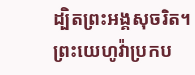ដ្បិតព្រះអង្គសុចរិត។
ព្រះយេហូវ៉ាប្រកប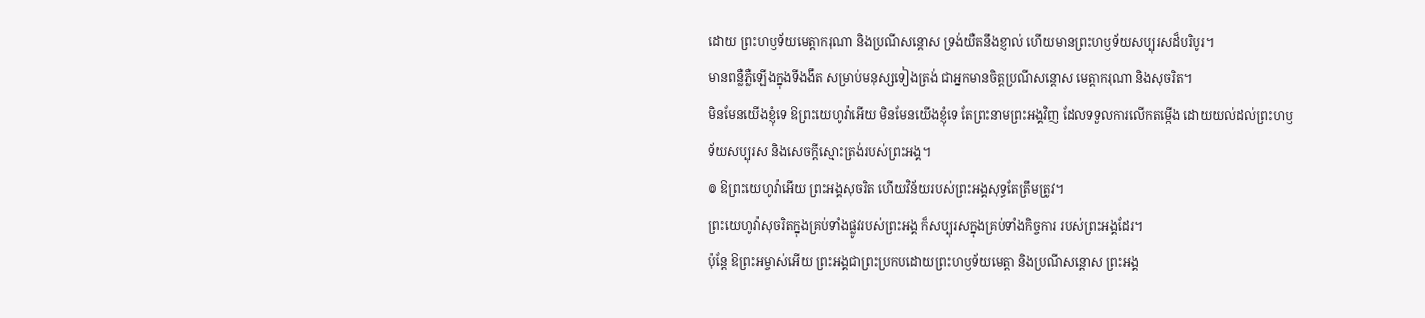ដោយ ព្រះហឫទ័យមេត្តាករុណា និងប្រណីសន្ដោស ទ្រង់យឺតនឹងខ្ញាល់ ហើយមានព្រះហឫទ័យសប្បុរសដ៏បរិបូរ។
មានពន្លឺភ្លឺឡើងក្នុងទីងងឹត សម្រាប់មនុស្សទៀងត្រង់ ជាអ្នកមានចិត្តប្រណីសន្ដោស មេត្តាករុណា និងសុចរិត។
មិនមែនយើងខ្ញុំទេ ឱព្រះយេហូវ៉ាអើយ មិនមែនយើងខ្ញុំទេ តែព្រះនាមព្រះអង្គវិញ ដែលទទួលការលើកតម្កើង ដោយយល់ដល់ព្រះហឫទ័យសប្បុរស និងសេចក្ដីស្មោះត្រង់របស់ព្រះអង្គ។
៙ ឱព្រះយេហូវ៉ាអើយ ព្រះអង្គសុចរិត ហើយវិន័យរបស់ព្រះអង្គសុទ្ធតែត្រឹមត្រូវ។
ព្រះយេហូវ៉ាសុចរិតក្នុងគ្រប់ទាំងផ្លូវរបស់ព្រះអង្គ ក៏សប្បុរសក្នុងគ្រប់ទាំងកិច្ចការ របស់ព្រះអង្គដែរ។
ប៉ុន្ដែ ឱព្រះអម្ចាស់អើយ ព្រះអង្គជាព្រះប្រកបដោយព្រះហឫទ័យមេត្តា និងប្រណីសន្ដោស ព្រះអង្គ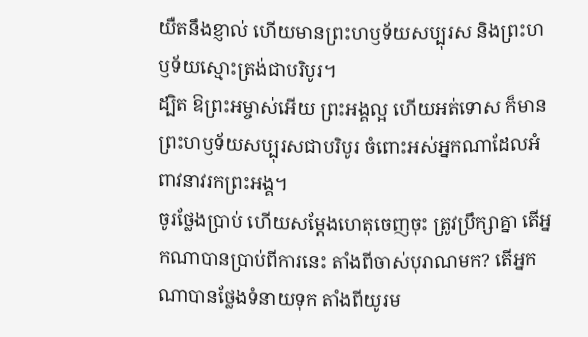យឺតនឹងខ្ញាល់ ហើយមានព្រះហឫទ័យសប្បុរស និងព្រះហឫទ័យស្មោះត្រង់ជាបរិបូរ។
ដ្បិត ឱព្រះអម្ចាស់អើយ ព្រះអង្គល្អ ហើយអត់ទោស ក៏មានព្រះហឫទ័យសប្បុរសជាបរិបូរ ចំពោះអស់អ្នកណាដែលអំពាវនាវរកព្រះអង្គ។
ចូរថ្លែងប្រាប់ ហើយសម្ដែងហេតុចេញចុះ ត្រូវប្រឹក្សាគ្នា តើអ្នកណាបានប្រាប់ពីការនេះ តាំងពីចាស់បុរាណមក? តើអ្នកណាបានថ្លែងទំនាយទុក តាំងពីយូរម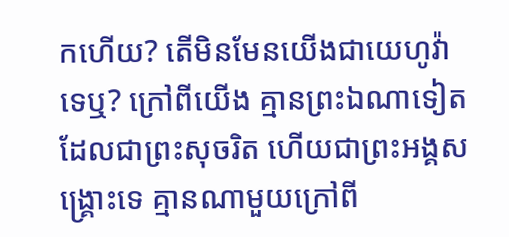កហើយ? តើមិនមែនយើងជាយេហូវ៉ាទេឬ? ក្រៅពីយើង គ្មានព្រះឯណាទៀត ដែលជាព្រះសុចរិត ហើយជាព្រះអង្គសង្គ្រោះទេ គ្មានណាមួយក្រៅពី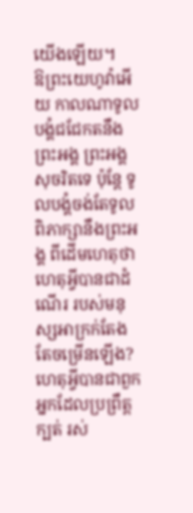យើងឡើយ។
ឱព្រះយេហូវ៉ាអើយ កាលណាទូលបង្គំជជែកតនឹងព្រះអង្គ ព្រះអង្គសុចរិតទេ ប៉ុន្តែ ទូលបង្គំចង់តែទូលពិភាក្សានឹងព្រះអង្គ ពីដើមហេតុថា ហេតុអ្វីបានជាដំណើរ របស់មនុស្សអាក្រក់តែងតែចម្រើនឡើង? ហេតុអ្វីបានជាពួកអ្នកដែលប្រព្រឹត្តក្បត់ រស់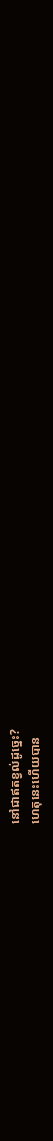នៅជាឥតខ្វល់ដូច្នេះ?
ហេតុនេះហើយបាន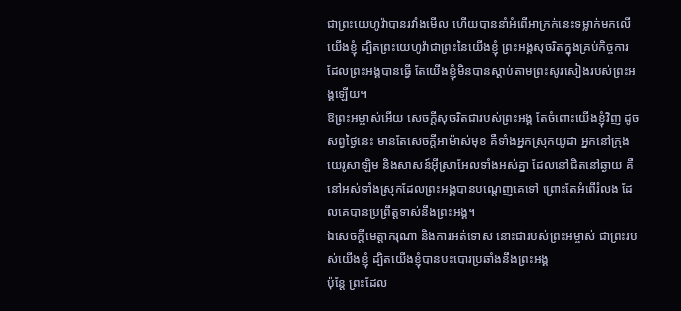ជាព្រះយេហូវ៉ាបានរវាំងមើល ហើយបាននាំអំពើអាក្រក់នេះទម្លាក់មកលើយើងខ្ញុំ ដ្បិតព្រះយេហូវ៉ាជាព្រះនៃយើងខ្ញុំ ព្រះអង្គសុចរិតក្នុងគ្រប់កិច្ចការដែលព្រះអង្គបានធ្វើ តែយើងខ្ញុំមិនបានស្តាប់តាមព្រះសូរសៀងរបស់ព្រះអង្គឡើយ។
ឱព្រះអម្ចាស់អើយ សេចក្ដីសុចរិតជារបស់ព្រះអង្គ តែចំពោះយើងខ្ញុំវិញ ដូចសព្វថ្ងៃនេះ មានតែសេចក្ដីអាម៉ាស់មុខ គឺទាំងអ្នកស្រុកយូដា អ្នកនៅក្រុងយេរូសាឡិម និងសាសន៍អ៊ីស្រាអែលទាំងអស់គ្នា ដែលនៅជិតនៅឆ្ងាយ គឺនៅអស់ទាំងស្រុកដែលព្រះអង្គបានបណ្តេញគេទៅ ព្រោះតែអំពើរំលង ដែលគេបានប្រព្រឹត្តទាស់នឹងព្រះអង្គ។
ឯសេចក្ដីមេត្តាករុណា និងការអត់ទោស នោះជារបស់ព្រះអម្ចាស់ ជាព្រះរបស់យើងខ្ញុំ ដ្បិតយើងខ្ញុំបានបះបោរប្រឆាំងនឹងព្រះអង្គ
ប៉ុន្តែ ព្រះដែល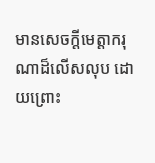មានសេចក្តីមេត្តាករុណាដ៏លើសលុប ដោយព្រោះ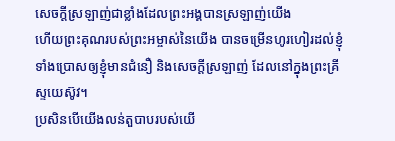សេចក្តីស្រឡាញ់ជាខ្លាំងដែលព្រះអង្គបានស្រឡាញ់យើង
ហើយព្រះគុណរបស់ព្រះអម្ចាស់នៃយើង បានចម្រើនហូរហៀរដល់ខ្ញុំ ទាំងប្រោសឲ្យខ្ញុំមានជំនឿ និងសេចក្ដីស្រឡាញ់ ដែលនៅក្នុងព្រះគ្រីស្ទយេស៊ូវ។
ប្រសិនបើយើងលន់តួបាបរបស់យើ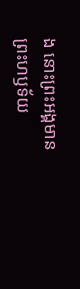ង នោះព្រះអង្គមានព្រះហឫទ័យ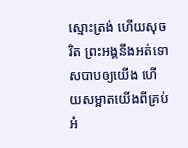ស្មោះត្រង់ ហើយសុចរិត ព្រះអង្គនឹងអត់ទោសបាបឲ្យយើង ហើយសម្អាតយើងពីគ្រប់អំ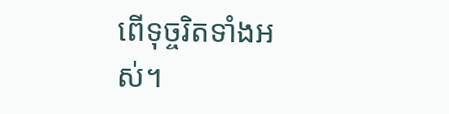ពើទុច្ចរិតទាំងអស់។